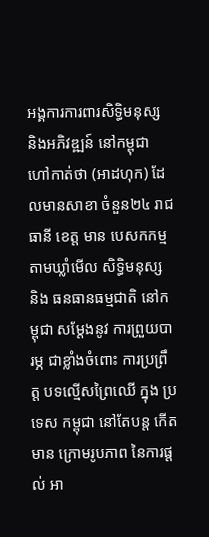អង្គការការពារសិទិ្ធមនុស្ស និងអភិវឌ្ឍន៍ នៅកម្ពុជា ហៅកាត់ថា (អាដហុក) ដែលមានសាខា ចំនួន២៤ រាជធានី ខេត្ត មាន បេសកកម្ម តាមឃ្លាំមើល សិទិ្ធមនុស្ស និង ធនធានធម្មជាតិ នៅកម្ពុជា សម្តែងនូវ ការព្រួយបារម្ភ ជាខ្លាំងចំពោះ ការប្រព្រឹត្ត បទល្មើសព្រៃឈើ ក្នុង ប្រទេស កម្ពុជា នៅតែបន្ត កើតមាន ក្រោមរូបភាព នៃការផ្ដល់ អា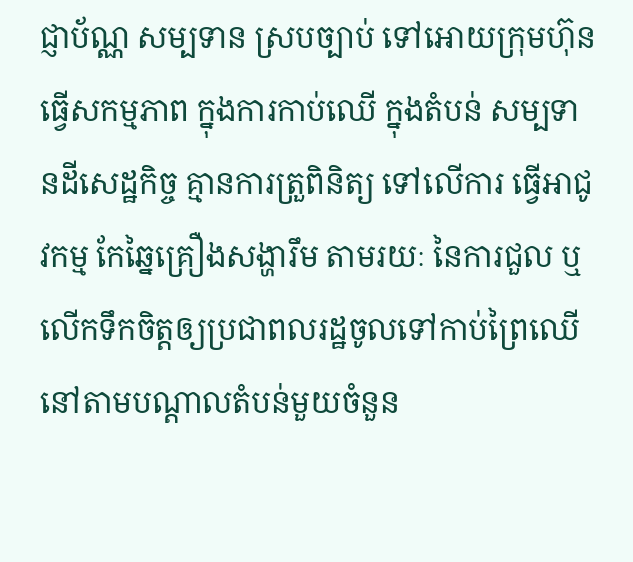ជ្ញាប័ណ្ណ សម្បទាន ស្របច្បាប់ ទៅអោយក្រុមហ៊ុន ធ្វើសកម្មភាព ក្នុងការកាប់ឈើ ក្នុងតំបន់ សម្បទានដីសេដ្ឋកិច្ច គ្មានការត្រួពិនិត្យ ទៅលើការ ធ្វើអាជូវកម្ម កែឆ្នៃគ្រឿងសង្ហារឹម តាមរយៈ នៃការជួល ឬលើកទឹកចិត្តឲ្យប្រជាពលរដ្ឋចូលទៅកាប់ព្រៃឈើ នៅតាមបណ្តាលតំបន់មួយចំនួន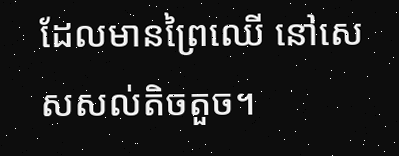ដែលមានព្រៃឈើ នៅសេសសល់តិចតួច។